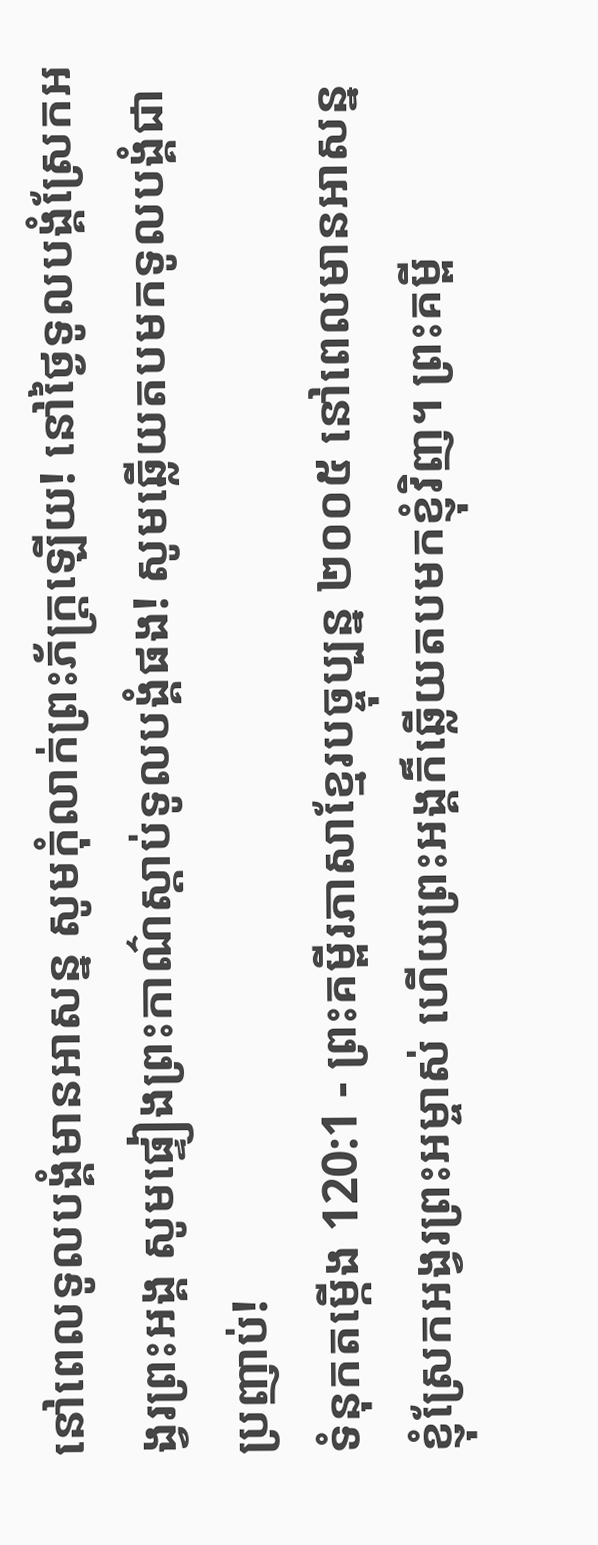នៅពេលទូលបង្គំមានអាសន្ន សូមកុំលាក់ព្រះភ័ក្ត្រឡើយ! នៅថ្ងៃទូលបង្គំស្រែកអង្វរព្រះអង្គ សូមផ្ទៀងព្រះកាណ៌ស្ដាប់ទូលបង្គំផង! សូមឆ្លើយតបមកទូលបង្គំជាប្រញាប់!
ទំនុកតម្កើង 120:1 - ព្រះគម្ពីរភាសាខ្មែរបច្ចុប្បន្ន ២០០៥ នៅពេលមានអាសន្ន ខ្ញុំស្រែកអង្វរព្រះអម្ចាស់ ហើយព្រះអង្គក៏ឆ្លើយតបមកខ្ញុំវិញ។ ព្រះគម្ពី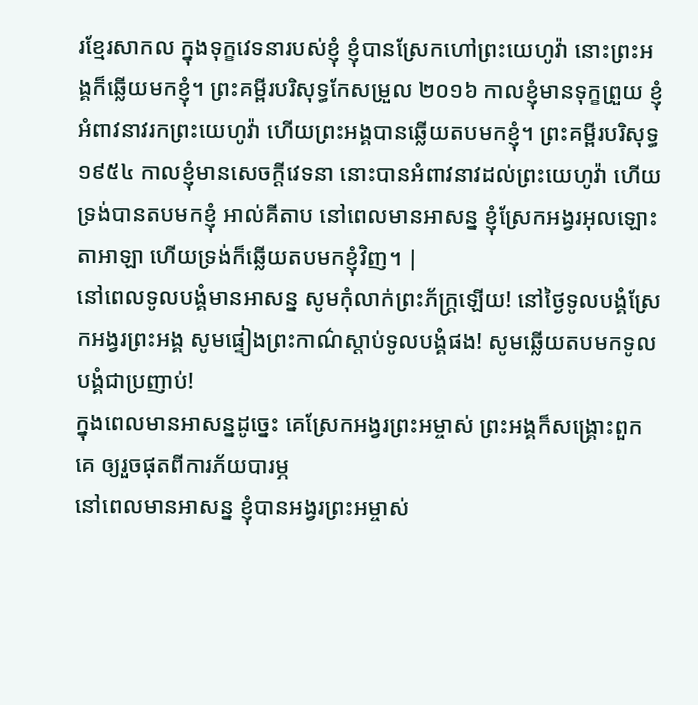រខ្មែរសាកល ក្នុងទុក្ខវេទនារបស់ខ្ញុំ ខ្ញុំបានស្រែកហៅព្រះយេហូវ៉ា នោះព្រះអង្គក៏ឆ្លើយមកខ្ញុំ។ ព្រះគម្ពីរបរិសុទ្ធកែសម្រួល ២០១៦ កាលខ្ញុំមានទុក្ខព្រួយ ខ្ញុំអំពាវនាវរកព្រះយេហូវ៉ា ហើយព្រះអង្គបានឆ្លើយតបមកខ្ញុំ។ ព្រះគម្ពីរបរិសុទ្ធ ១៩៥៤ កាលខ្ញុំមានសេចក្ដីវេទនា នោះបានអំពាវនាវដល់ព្រះយេហូវ៉ា ហើយទ្រង់បានតបមកខ្ញុំ អាល់គីតាប នៅពេលមានអាសន្ន ខ្ញុំស្រែកអង្វរអុលឡោះតាអាឡា ហើយទ្រង់ក៏ឆ្លើយតបមកខ្ញុំវិញ។ |
នៅពេលទូលបង្គំមានអាសន្ន សូមកុំលាក់ព្រះភ័ក្ត្រឡើយ! នៅថ្ងៃទូលបង្គំស្រែកអង្វរព្រះអង្គ សូមផ្ទៀងព្រះកាណ៌ស្ដាប់ទូលបង្គំផង! សូមឆ្លើយតបមកទូលបង្គំជាប្រញាប់!
ក្នុងពេលមានអាសន្នដូច្នេះ គេស្រែកអង្វរព្រះអម្ចាស់ ព្រះអង្គក៏សង្គ្រោះពួកគេ ឲ្យរួចផុតពីការភ័យបារម្ភ
នៅពេលមានអាសន្ន ខ្ញុំបានអង្វរព្រះអម្ចាស់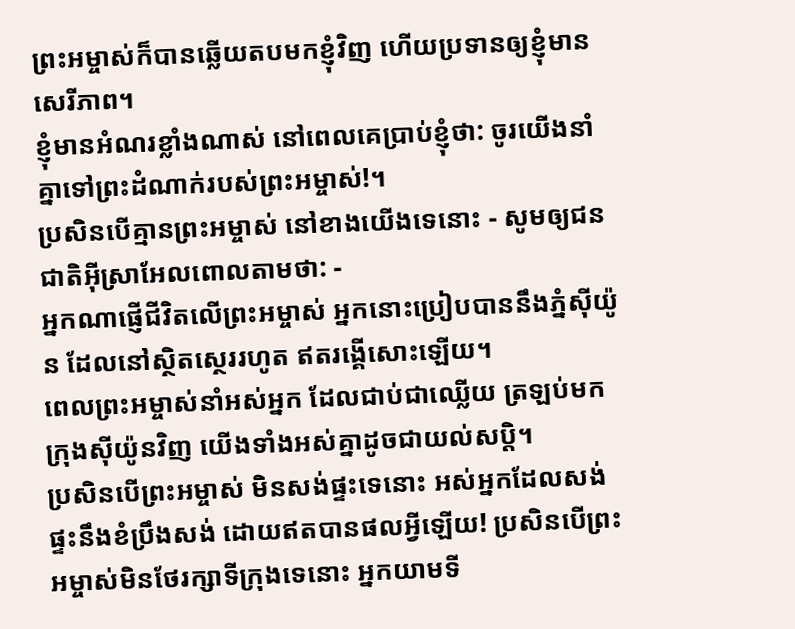ព្រះអម្ចាស់ក៏បានឆ្លើយតបមកខ្ញុំវិញ ហើយប្រទានឲ្យខ្ញុំមានសេរីភាព។
ខ្ញុំមានអំណរខ្លាំងណាស់ នៅពេលគេប្រាប់ខ្ញុំថា: ចូរយើងនាំគ្នាទៅព្រះដំណាក់របស់ព្រះអម្ចាស់!។
ប្រសិនបើគ្មានព្រះអម្ចាស់ នៅខាងយើងទេនោះ - សូមឲ្យជនជាតិអ៊ីស្រាអែលពោលតាមថា: -
អ្នកណាផ្ញើជីវិតលើព្រះអម្ចាស់ អ្នកនោះប្រៀបបាននឹងភ្នំស៊ីយ៉ូន ដែលនៅស្ថិតស្ថេររហូត ឥតរង្គើសោះឡើយ។
ពេលព្រះអម្ចាស់នាំអស់អ្នក ដែលជាប់ជាឈ្លើយ ត្រឡប់មកក្រុងស៊ីយ៉ូនវិញ យើងទាំងអស់គ្នាដូចជាយល់សប្ដិ។
ប្រសិនបើព្រះអម្ចាស់ មិនសង់ផ្ទះទេនោះ អស់អ្នកដែលសង់ផ្ទះនឹងខំប្រឹងសង់ ដោយឥតបានផលអ្វីឡើយ! ប្រសិនបើព្រះអម្ចាស់មិនថែរក្សាទីក្រុងទេនោះ អ្នកយាមទី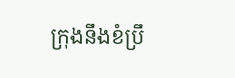ក្រុងនឹងខំប្រឹ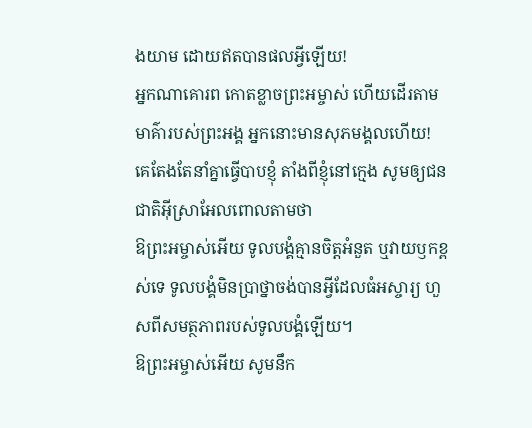ងយាម ដោយឥតបានផលអ្វីឡើយ!
អ្នកណាគោរព កោតខ្លាចព្រះអម្ចាស់ ហើយដើរតាមមាគ៌ារបស់ព្រះអង្គ អ្នកនោះមានសុភមង្គលហើយ!
គេតែងតែនាំគ្នាធ្វើបាបខ្ញុំ តាំងពីខ្ញុំនៅក្មេង សូមឲ្យជនជាតិអ៊ីស្រាអែលពោលតាមថា
ឱព្រះអម្ចាស់អើយ ទូលបង្គំគ្មានចិត្តអំនួត ឬវាយឫកខ្ពស់ទេ ទូលបង្គំមិនប្រាថ្នាចង់បានអ្វីដែលធំអស្ចារ្យ ហួសពីសមត្ថភាពរបស់ទូលបង្គំឡើយ។
ឱព្រះអម្ចាស់អើយ សូមនឹក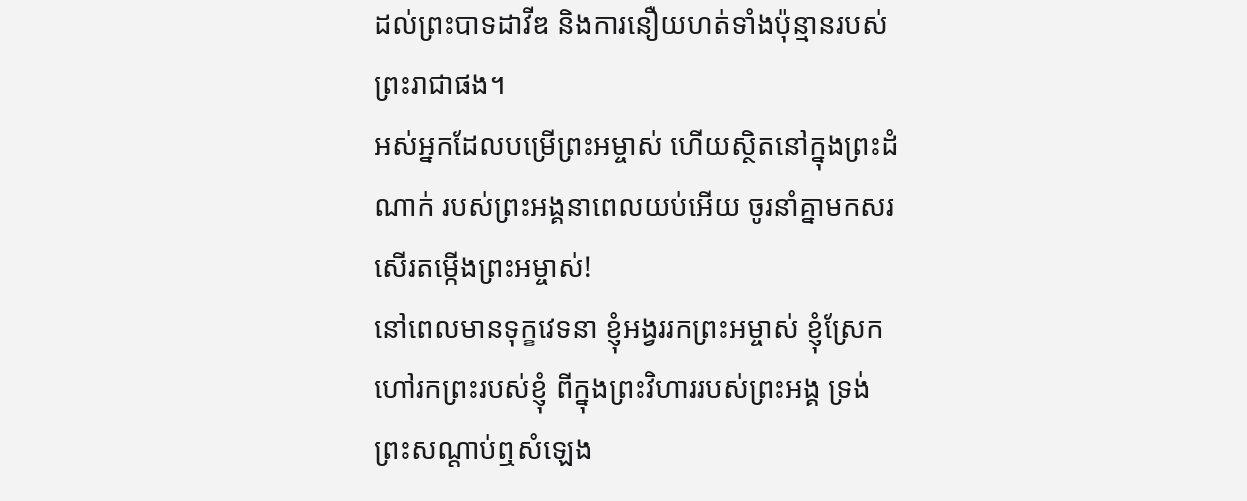ដល់ព្រះបាទដាវីឌ និងការនឿយហត់ទាំងប៉ុន្មានរបស់ព្រះរាជាផង។
អស់អ្នកដែលបម្រើព្រះអម្ចាស់ ហើយស្ថិតនៅក្នុងព្រះដំណាក់ របស់ព្រះអង្គនាពេលយប់អើយ ចូរនាំគ្នាមកសរសើរតម្កើងព្រះអម្ចាស់!
នៅពេលមានទុក្ខវេទនា ខ្ញុំអង្វររកព្រះអម្ចាស់ ខ្ញុំស្រែកហៅរកព្រះរបស់ខ្ញុំ ពីក្នុងព្រះវិហាររបស់ព្រះអង្គ ទ្រង់ព្រះសណ្ដាប់ឮសំឡេង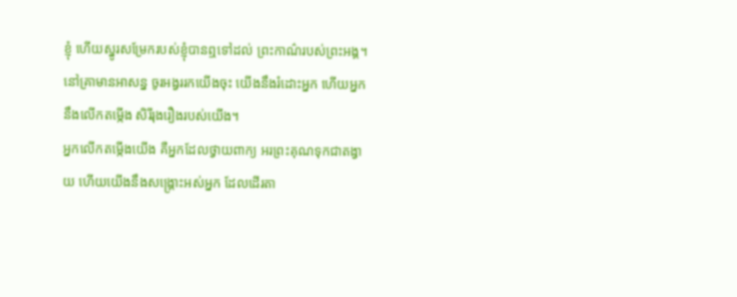ខ្ញុំ ហើយស្នូរសម្រែករបស់ខ្ញុំបានឮទៅដល់ ព្រះកាណ៌របស់ព្រះអង្គ។
នៅគ្រាមានអាសន្ន ចូរអង្វររកយើងចុះ យើងនឹងរំដោះអ្នក ហើយអ្នកនឹងលើកតម្កើង សិរីរុងរឿងរបស់យើង។
អ្នកលើកតម្កើងយើង គឺអ្នកដែលថ្វាយពាក្យ អរព្រះគុណទុកជាតង្វាយ ហើយយើងនឹងសង្គ្រោះអស់អ្នក ដែលដើរតា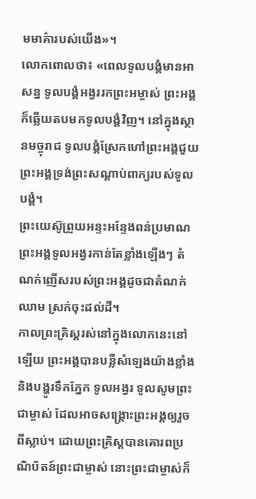មមាគ៌ារបស់យើង»។
លោកពោលថា៖ «ពេលទូលបង្គំមានអាសន្ន ទូលបង្គំអង្វររកព្រះអម្ចាស់ ព្រះអង្គក៏ឆ្លើយតបមកទូលបង្គំវិញ។ នៅក្នុងស្ថានមច្ចុរាជ ទូលបង្គំស្រែកហៅព្រះអង្គជួយ ព្រះអង្គទ្រង់ព្រះសណ្ដាប់ពាក្យរបស់ទូលបង្គំ។
ព្រះយេស៊ូព្រួយអន្ទះអន្ទែងពន់ប្រមាណ ព្រះអង្គទូលអង្វរកាន់តែខ្លាំងឡើងៗ តំណក់ញើសរបស់ព្រះអង្គដូចជាតំណក់ឈាម ស្រក់ចុះដល់ដី។
កាលព្រះគ្រិស្តរស់នៅក្នុងលោកនេះនៅឡើយ ព្រះអង្គបានបន្លឺសំឡេងយ៉ាងខ្លាំង និងបង្ហូរទឹកភ្នែក ទូលអង្វរ ទូលសូមព្រះជាម្ចាស់ ដែលអាចសង្គ្រោះព្រះអង្គឲ្យរួចពីស្លាប់។ ដោយព្រះគ្រិស្តបានគោរពប្រណិប័តន៍ព្រះជាម្ចាស់ នោះព្រះជាម្ចាស់ក៏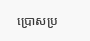ប្រោសប្រ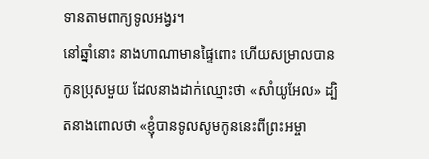ទានតាមពាក្យទូលអង្វរ។
នៅឆ្នាំនោះ នាងហាណាមានផ្ទៃពោះ ហើយសម្រាលបានកូនប្រុសមួយ ដែលនាងដាក់ឈ្មោះថា «សាំយូអែល» ដ្បិតនាងពោលថា «ខ្ញុំបានទូលសូមកូននេះពីព្រះអម្ចា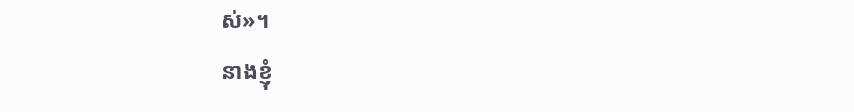ស់»។
នាងខ្ញុំ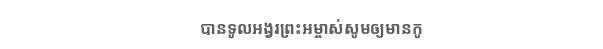បានទូលអង្វរព្រះអម្ចាស់សូមឲ្យមានកូ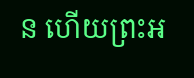ន ហើយព្រះអ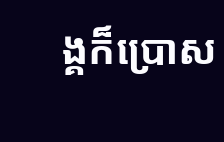ង្គក៏ប្រោស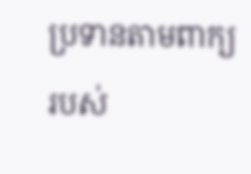ប្រទានតាមពាក្យរបស់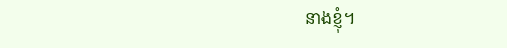នាងខ្ញុំ។